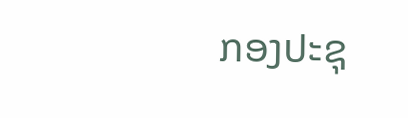ກອງປະຊຸ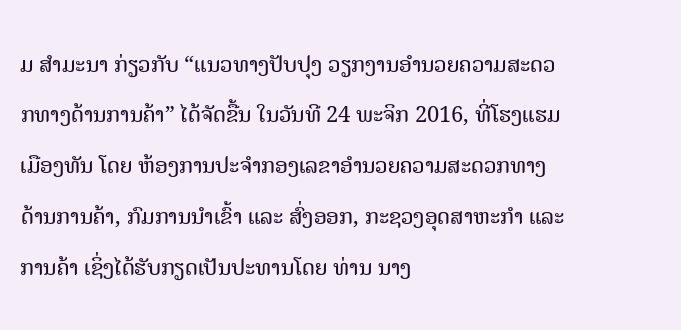ມ ສຳມະນາ ກ່ຽວກັບ “ແນວທາງປັບປຸງ ວຽກງານອຳນວຍຄວາມສະດວກທາງດ້ານການຄ້າ” ໄດ້ຈັດຂື້ນ ໃນວັນທີ 24 ພະຈິກ 2016, ທີ່ໂຮງແຮມເມືອງທັນ ໂດຍ ຫ້ອງການປະຈຳກອງເລຂາອຳນວຍຄວາມສະດວກທາງດ້ານການຄ້າ, ກົມການນຳເຂົ້າ ແລະ ສົ່ງອອກ, ກະຊວງອຸດສາຫະກຳ ແລະ ການຄ້າ ເຊິ່ງໄດ້ຮັບກຽດເປັນປະທານໂດຍ ທ່ານ ນາງ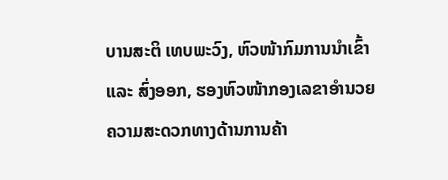ບານສະຕິ ເທບພະວົງ, ຫົວໜ້າກົມການນຳເຂົ້າ ແລະ ສົ່ງອອກ, ຮອງຫົວໜ້າກອງເລຂາອຳນວຍຄວາມສະດວກທາງດ້ານການຄ້າ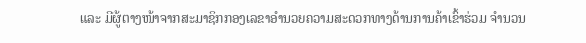ແລະ ມີຜູ້ຕາງໜ້າຈາກສະມາຊິກກອງເລຂາອຳນວຍຄວາມສະດວກທາງດ້ານການຄ້າເຂົ້າຮ່ວມ ຈຳນວນ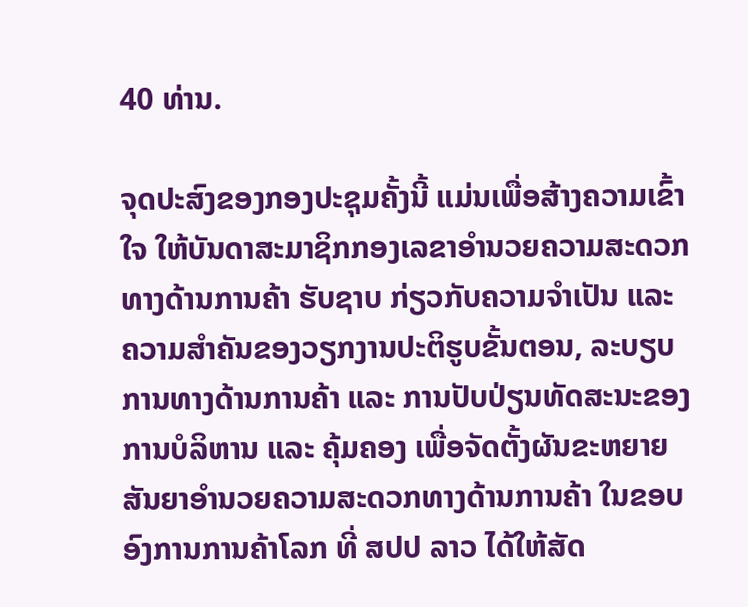40 ທ່ານ.

ຈຸດປະສົງຂອງກອງປະຊຸມຄັ້ງນີ້ ແມ່ນເພື່ອສ້າງຄວາມເຂົ້າໃຈ ໃຫ້ບັນດາສະມາຊິກກອງເລຂາອຳນວຍຄວາມສະດວກທາງດ້ານການຄ້າ ຮັບຊາບ ກ່ຽວກັບຄວາມຈຳເປັນ ແລະ ຄວາມສຳຄັນຂອງວຽກງານປະຕິຮູບຂັ້ນຕອນ, ລະບຽບການທາງດ້ານການຄ້າ ແລະ ການປັບປ່ຽນທັດສະນະຂອງການບໍລິຫານ ແລະ ຄຸ້ມຄອງ ເພື່ອຈັດຕັ້ງຜັນຂະຫຍາຍສັນຍາອຳນວຍຄວາມສະດວກທາງດ້ານການຄ້າ ໃນຂອບອົງການການຄ້າໂລກ ທີ່ ສປປ ລາວ ໄດ້ໃຫ້ສັດ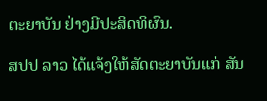ຕະຍາບັນ ຢ່າງມີປະສິດທິຜົນ.

ສປປ ລາວ ໄດ້ແຈ້ງໃຫ້ສັດຕະຍາບັນແກ່ ສັນ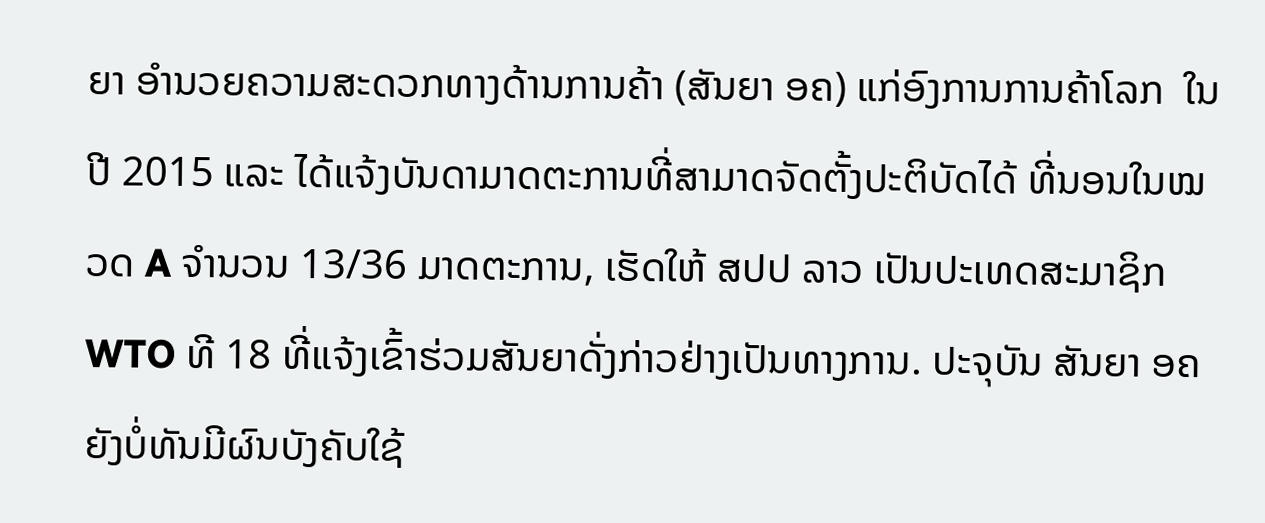ຍາ ອຳນວຍຄວາມສະດວກທາງດ້ານການຄ້າ (ສັນຍາ ອຄ) ແກ່ອົງການການຄ້າໂລກ  ໃນປີ 2015 ແລະ ໄດ້ແຈ້ງບັນດາມາດຕະການທີ່ສາມາດຈັດຕັ້ງປະຕິບັດໄດ້ ທີ່ນອນໃນໝວດ A ຈຳນວນ 13/36 ມາດຕະການ, ເຮັດໃຫ້ ສປປ ລາວ ເປັນປະເທດສະມາຊິກ WTO ທີ 18 ທີ່ແຈ້ງເຂົ້າຮ່ວມສັນຍາດັ່ງກ່າວຢ່າງເປັນທາງການ. ປະຈຸບັນ ສັນຍາ ອຄ ຍັງບໍ່ທັນມີຜົນບັງຄັບໃຊ້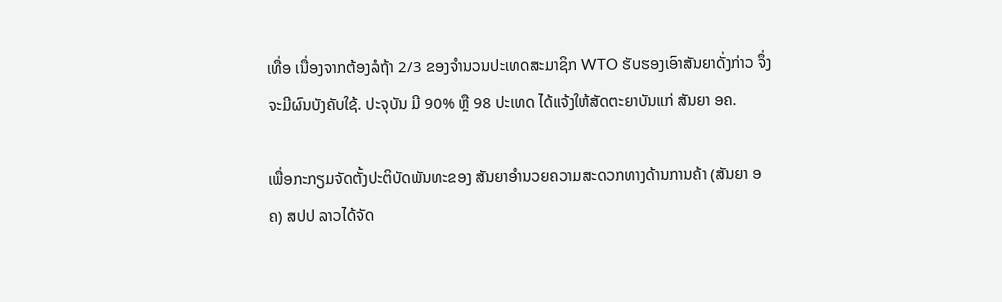ເທື່ອ ເນື່ອງຈາກຕ້ອງລໍຖ້າ 2/3 ຂອງຈຳນວນປະເທດສະມາຊິກ WTO ຮັບຮອງເອົາສັນຍາດັ່ງກ່າວ ຈຶ່ງຈະມີຜົນບັງຄັບໃຊ້. ປະຈຸບັນ ມີ 90% ຫຼື 98 ປະເທດ ໄດ້ແຈ້ງໃຫ້ສັດຕະຍາບັນແກ່ ສັນຍາ ອຄ.

ເພື່ອກະກຽມຈັດຕັ້ງປະຕິບັດພັນທະຂອງ ສັນຍາອຳນວຍຄວາມສະດວກທາງດ້ານການຄ້າ (ສັນຍາ ອຄ) ສປປ ລາວໄດ້ຈັດ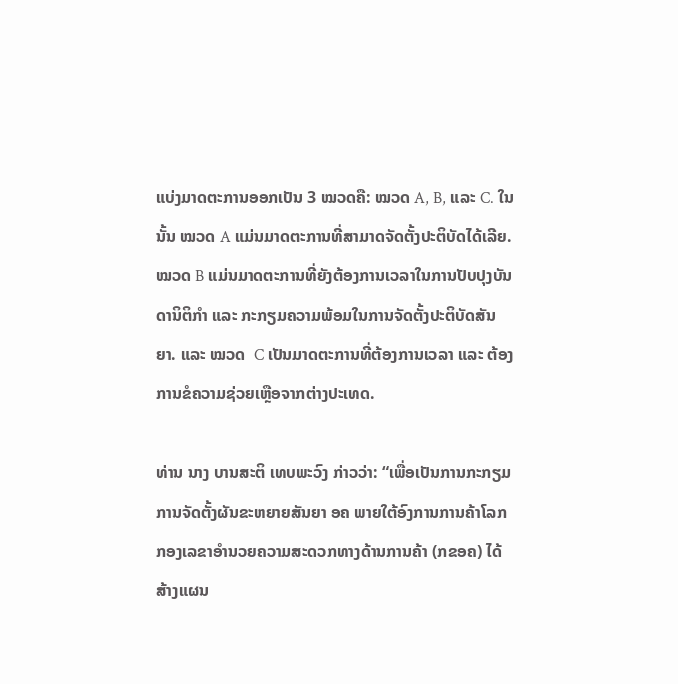ແບ່ງມາດຕະການອອກເປັນ 3 ໝວດຄື: ໝວດ A, B, ແລະ C. ໃນນັ້ນ ໝວດ A ແມ່ນມາດຕະການທີ່ສາມາດຈັດຕັ້ງປະຕິບັດໄດ້ເລີຍ. ໝວດ B ແມ່ນມາດຕະການທີ່ຍັງຕ້ອງການເວລາໃນການປັບປຸງບັນດານິຕິກຳ ແລະ ກະກຽມຄວາມພ້ອມໃນການຈັດຕັ້ງປະຕິບັດສັນຍາ. ແລະ ໝວດ  C ເປັນມາດຕະການທີ່ຕ້ອງການເວລາ ແລະ ຕ້ອງການຂໍຄວາມຊ່ວຍເຫຼືອຈາກຕ່າງປະເທດ.

ທ່ານ ນາງ ບານສະຕິ ເທບພະວົງ ກ່າວວ່າ: “ເພື່ອເປັນການກະກຽມການຈັດຕັ້ງຜັນຂະຫຍາຍສັນຍາ ອຄ ພາຍໃຕ້ອົງການການຄ້າໂລກ ກອງເລຂາອຳນວຍຄວາມສະດວກທາງດ້ານການຄ້າ (ກຂອຄ) ໄດ້ສ້າງແຜນ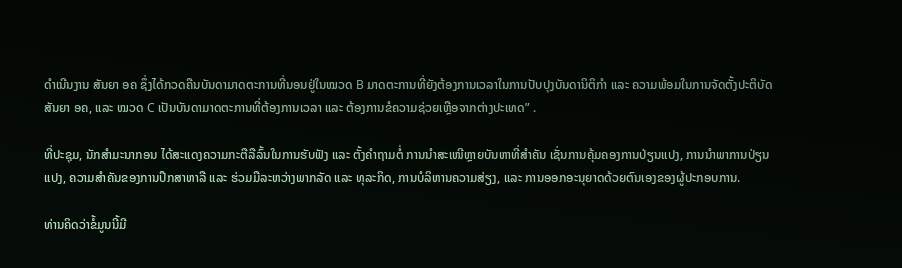ດໍາເນີນງານ ສັນຍາ ອຄ ຊຶ່ງໄດ້ກວດຄືນບັນດາມາດຕະການທີ່ນອນຢູ່ໃນໝວດ B ມາດຕະການທີ່ຍັງຕ້ອງການເວລາໃນການປັບປຸງບັນດານິຕິກຳ ແລະ ຄວາມພ້ອມໃນການຈັດຕັ້ງປະຕິບັດສັນຍາ ອຄ, ແລະ ໝວດ C ເປັນບັນດາມາດຕະການທີ່ຕ້ອງການເວລາ ແລະ ຕ້ອງການຂໍຄວາມຊ່ວຍເຫຼືອຈາກຕ່າງປະເທດ” .

ທີ່ປະຊຸມ, ນັກສຳມະນາກອນ ໄດ້ສະແດງຄວາມກະຕືລືລົ້ນໃນການຮັບຟັງ ແລະ ຕັ້ງຄຳຖາມຕໍ່ ການນຳສະເໜີຫຼາຍບັນຫາທີ່ສຳຄັນ ເຊັ່ນການຄຸ້ມຄອງການປ່ຽນແປງ, ການນຳພາການປ່ຽນແປງ, ຄວາມສຳຄັນຂອງການປຶກສາຫາລື ແລະ ຮ່ວມມືລະຫວ່າງພາກລັດ ແລະ ທຸລະກິດ, ການບໍລິຫານຄວາມສ່ຽງ, ແລະ ການອອກອະນຸຍາດດ້ວຍຕົນເອງຂອງຜູ້ປະກອບການ.

ທ່ານຄິດວ່າຂໍ້ມູນນີ້ມີ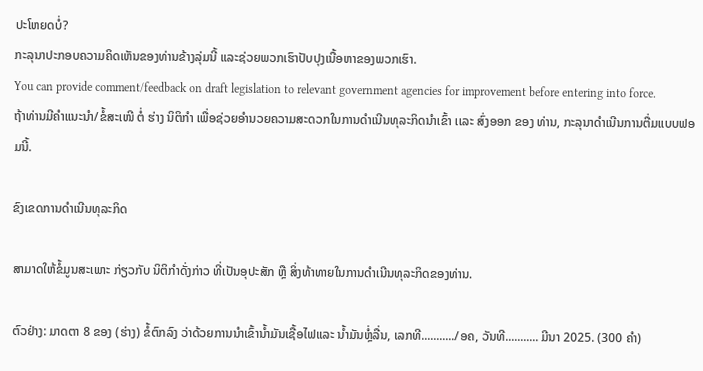ປະໂຫຍດບໍ່?
ກະລຸນາປະກອບຄວາມຄິດເຫັນຂອງທ່ານຂ້າງລຸ່ມນີ້ ແລະຊ່ວຍພວກເຮົາປັບປຸງເນື້ອຫາຂອງພວກເຮົາ.
You can provide comment/feedback on draft legislation to relevant government agencies for improvement before entering into force.
ຖ້າທ່ານມີຄໍາແນະນໍາ/ຂໍ້ສະເໜີ ຕໍ່ ຮ່າງ ນິຕິກໍາ ເພື່ອຊ່ວຍອໍານວຍຄວາມສະດວກໃນການດໍາເນີນທຸລະກິດນໍາເຂົ້າ ເເລະ ສົ່ງອອກ ຂອງ ທ່ານ, ກະລຸນາດໍາເນີນການຕື່ມແບບຟອມນີ້.

ຂົງເຂດການດໍາເນີນທຸລະກິດ

ສາມາດໃຫ້ຂໍ້ມູນສະເພາະ ກ່ຽວກັບ ນິຕິກໍາດັ່ງກ່າວ ທີ່ເປັນອຸປະສັກ ຫຼື ສິ່ງທ້າທາຍໃນການດໍາເນີນທຸລະກິດຂອງທ່ານ.

ຕົວຢ່າງ: ມາດຕາ 8 ຂອງ (ຮ່າງ) ຂໍ້ຕົກລົງ ວ່າດ້ວຍການນໍາເຂົ້ານໍ້າມັນເຊື້ອໄຟແລະ ນໍ້າມັນຫຼໍ່ລື່ນ, ເລກທີ.........../ອຄ, ວັນທີ........... ມີນາ 2025. (300 ຄໍາ)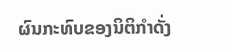ຜົນກະທົບຂອງນິຕິກໍາດັ່ງ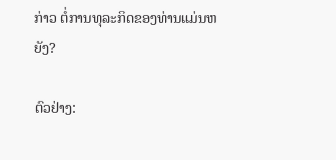ກ່າວ ຕໍ່ການທຸລະກິດຂອງທ່ານແມ່ນຫຍັງ?

ຕົວຢ່າງ: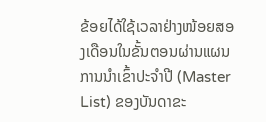ຂ້ອຍໄດ້ໃຊ້ເວລາຢ່າງໜ້ອຍສອງເດືອນໃນຂັ້ນຕອນຜ່ານແຜນການນໍາເຂົ້າປະຈໍາປີ (Master List) ຂອງບັນດາຂະ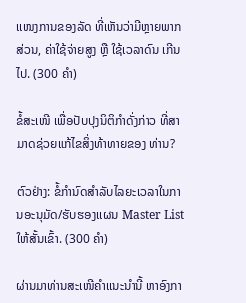ເເໜງການຂອງລັດ ທີ່ເຫັນວ່າມີຫຼາຍພາກສ່ວນ, ຄ່າໃຊ້ຈ່າຍສູງ ຫຼື ໃຊ້ເວລາດົນ ເກີນໄປ. (300 ຄໍາ)

ຂໍ້ສະເໜີ ເພື່ອປັບປຸງນິຕິກໍາດັ່ງກ່າວ ທີ່ສາມາດຊ່ວຍແກ້ໄຂສິ່ງທ້າທາຍຂອງ ທ່ານ?

ຕົວຢ່າງ: ຂໍ້ກໍານົດສໍາລັບໄລຍະເວລາໃນການອະນຸມັດ/ຮັບຮອງເເຜນ Master List ໃຫ້ສັ້ນເຂົ້າ. (300 ຄໍາ)

ຜ່ານມາທ່ານສະເໜີຄໍາເເນະນໍານີ້ ຫາອົງກາ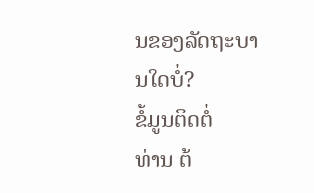ນຂອງລັດຖະບານໃດບໍ່?
ຂໍ້ມູນຕິດຕໍ່
ທ່ານ ຕ້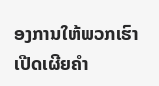ອງການໃຫ້ພວກເຮົາເປີດເຜີຍຄໍາ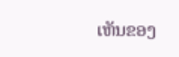ເຫັນຂອງ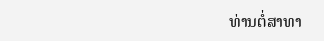ທ່ານຕໍ່ສາທາ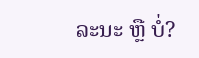ລະນະ ຫຼື ບໍ່?